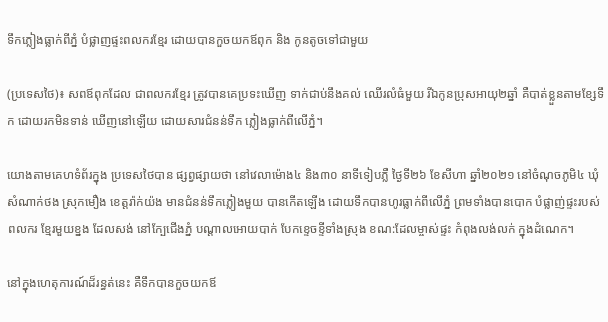ទឹកភ្លៀងធ្លាក់ពីភ្នំ បំផ្លាញផ្ទះពលករខ្មែរ ដោយបានកួចយកឪពុក និង កូនតូចទៅជាមួយ

(ប្រទេសថៃ)៖ សពឪពុកដែល ជាពលករខ្មែរ ត្រូវបានគេប្រទះឃើញ ទាក់ជាប់នឹងគល់ ឈើរលំធំមួយ រីឯកូនប្រុសអាយុ២ឆ្នាំ គឺបាត់ខ្លួនតាមខ្សែទឹក ដោយរកមិនទាន់ ឃើញនៅឡើយ ដោយសារជំនន់ទឹក ភ្លៀងធ្លាក់ពីលើភ្នំ។

យោងតាមគេហទំព័រក្នុង ប្រទេសថៃបាន ផ្សព្វផ្សាយថា នៅវេលាម៉ោង៤ និង៣០ នាទីទៀបភ្លឺ ថ្ងៃទី២៦ ខែសីហា ឆ្នាំ២០២១ នៅចំណុចភូមិ៤ ឃុំសំណាក់ថង ស្រុកមឿង ខេត្តរ៉ាក់យ៉ង មានជំនន់ទឹកភ្លៀងមួយ បានកើតឡើង ដោយទឹកបានហូរធ្លាក់ពីលើភ្នំ ព្រមទាំងបានបោក បំផ្លាញ់ផ្ទះរបស់ពលករ ខ្មែរមួយខ្នង ដែលសង់ នៅក្បែជើងភ្នំ បណ្តាលអោយបាក់ បែកខ្ទេចខ្ទីទាំងស្រុង ខណ:ដែលម្ចាស់ផ្ទះ កំពុងលង់លក់ ក្នុងដំណេក។

នៅក្នុងហេតុការណ៍ដ៏រន្ធត់នេះ គឺទឹកបានកួចយកឪ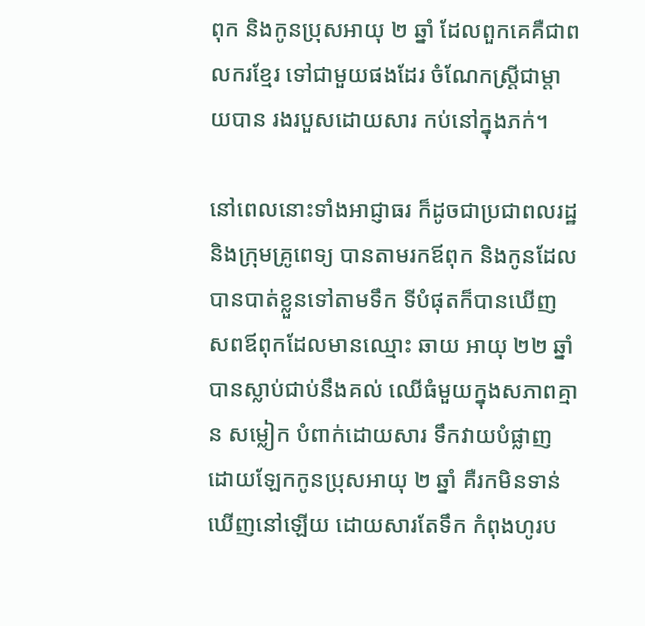ពុក និងកូនប្រុសអាយុ ២ ឆ្នាំ ដែលពួកគេគឺជាពលករខ្មែរ ទៅជាមួយផងដែរ ចំណែកស្ត្រីជាម្តាយបាន រងរបួសដោយសារ កប់នៅក្នុងភក់។

នៅពេលនោះទាំងអាជ្ញាធរ ក៏ដូចជាប្រជាពលរដ្ឋ និងក្រុមគ្រូពេទ្យ បានតាមរកឪពុក និងកូនដែលបានបាត់ខ្លួនទៅតាមទឹក ទីបំផុតក៏បានឃើញ សពឪពុកដែលមានឈ្មោះ ឆាយ អាយុ ២២ ឆ្នាំ បានស្លាប់ជាប់នឹងគល់ ឈើធំមួយក្នុងសភាពគ្មាន សម្លៀក បំពាក់ដោយសារ ទឹកវាយបំផ្លាញ ដោយឡែកកូនប្រុសអាយុ ២ ឆ្នាំ គឺរកមិនទាន់ឃើញនៅឡើយ ដោយសារតែទឹក កំពុងហូរប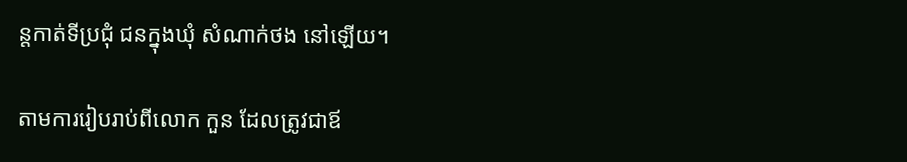ន្តកាត់ទីប្រជុំ ជនក្នុងឃុំ សំណាក់ថង នៅឡើយ។

តាមការរៀបរាប់ពីលោក កួន ដែលត្រូវជាឪ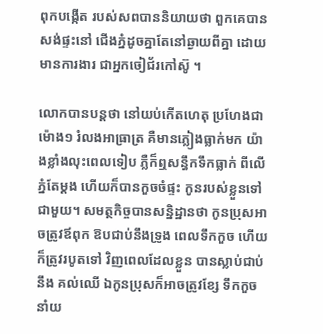ពុកបង្កើត របស់សពបាននិយាយថា ពួកគេបានសង់ផ្ទះនៅ ជើងភ្នំដូចគ្នាតែនៅឆ្ងាយពីគ្នា ដោយមានការងារ ជាអ្នកចៀជ័រកៅស៊ូ ។

លោកបានបន្តថា នៅយប់កើតហេតុ ប្រហែងជាម៉ោង១ រំលងអាធ្រាត្រ គឺមានភ្លៀងធ្លាក់មក យ៉ាងខ្លាំងលុះពេលទៀប ភ្លឺក៏ឮសន្ធឹកទឹកធ្លាក់ ពីលើភ្នំតែម្តង ហើយក៏បានកួចចំផ្ទះ កូនរបស់ខ្លួនទៅជាមួយ។ សមត្ថកិច្ចបានសន្និដ្ឋានថា កូនប្រុសអាចត្រូវឪពុក ឱបជាប់នឹងទ្រូង ពេលទឹកកួច ហើយក៏ត្រូវរបូតទៅ វិញពេលដែលខ្លួន បានស្លាប់ជាប់នឹង គល់ឈើ ឯកូនប្រុសក៏អាចត្រូវខ្សែ ទឹកកួចនាំយ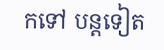កទៅ បន្តទៀត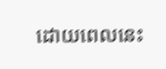ដោយពេលនេះ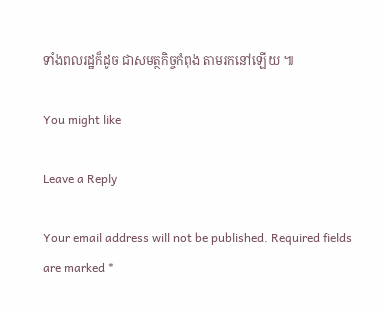ទាំងពលរដ្ឋក៏ដូច ជាសមត្ថកិច្ចកំពុង តាមរកនៅឡើយ ៕

You might like

Leave a Reply

Your email address will not be published. Required fields are marked *